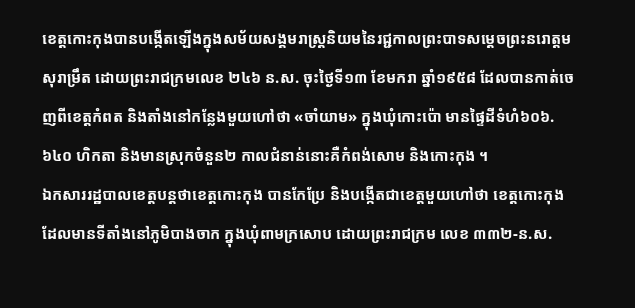ខេត្តកោះកុងបានបង្កើតឡើងក្នុងសម័យសង្គមរាស្ត្រនិយមនៃរជ្ជកាលព្រះបាទសម្តេចព្រះនរោត្តម សុរាម្រឹត ដោយព្រះរាជក្រមលេខ ២៤៦ ន.ស. ចុះថ្ងៃទី១៣ ខែមករា ឆ្នាំ១៩៥៨ ដែលបានកាត់ចេញពីខេត្តកំពត និងតាំងនៅកន្លែងមួយហៅថា «ចាំយាម» ក្នុងឃុំកោះប៉ោ មានផ្ទៃដីទំហំ៦០៦.៦៤០ ហិកតា និងមានស្រុកចំនួន២ កាលជំនាន់នោះគឺកំពង់សោម និងកោះកុង ។
ឯកសាររដ្ឋបាលខេត្តបន្តថាខេត្តកោះកុង បានកែប្រែ និងបង្កើតជាខេត្តមួយហៅថា ខេត្តកោះកុង ដែលមានទីតាំងនៅភូមិបាងចាក ក្នុងឃុំពាមក្រសោប ដោយព្រះរាជក្រម លេខ ៣៣២-ន.ស.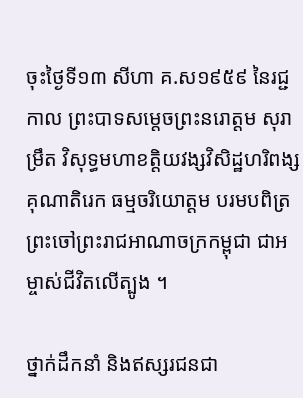ចុះថ្ងៃទី១៣ សីហា គ.ស១៩៥៩ នៃរជ្ជកាល ព្រះបាទសម្តេចព្រះនរោត្តម សុរាម្រឹត វិសុទ្ធមហាខត្តិយវង្សវិសិដ្ឋហរិពង្ស គុណាតិរេក ធម្មចរិយោត្តម បរមបពិត្រ ព្រះចៅព្រះរាជអាណាចក្រកម្ពុជា ជាអម្ចាស់ជីវិតលើត្បូង ។

ថ្នាក់ដឹកនាំ និងឥស្សរជនជា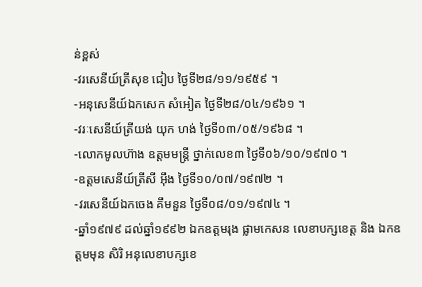ន់ខ្ពស់
-វរសេនីយ៍ត្រីសុខ ជៀប ថ្ងៃទី២៨/១១/១៩៥៩ ។
-អនុសេនីយ៍ឯកសេក សំអៀត ថ្ងៃទី២៨/០៤/១៩៦១ ។
-វរៈសេនីយ៍ត្រីយង់ យុក ហង់ ថ្ងៃទី០៣/០៥/១៩៦៨ ។
-លោកមូលហ៊ាង ឧត្តមមន្ត្រី ថ្នាក់លេខ៣ ថ្ងៃទី០៦/១០/១៩៧០ ។
-ឧត្តមសេនីយ៍ត្រីសី អ៊ឹង ថ្ងៃទី១០/០៧/១៩៧២ ។
-វរសេនីយ៍ឯកចេង គឹមនួន ថ្ងៃទី០៨/០១/១៩៧៤ ។
-ឆ្នាំ១៩៧៩ ដល់ឆ្នាំ១៩៩២ ឯកឧត្តមរុង ផ្លាមកេសន លេខាបក្សខេត្ត និង ឯកឧត្តមមុន សិរិ អនុលេខាបក្សខេ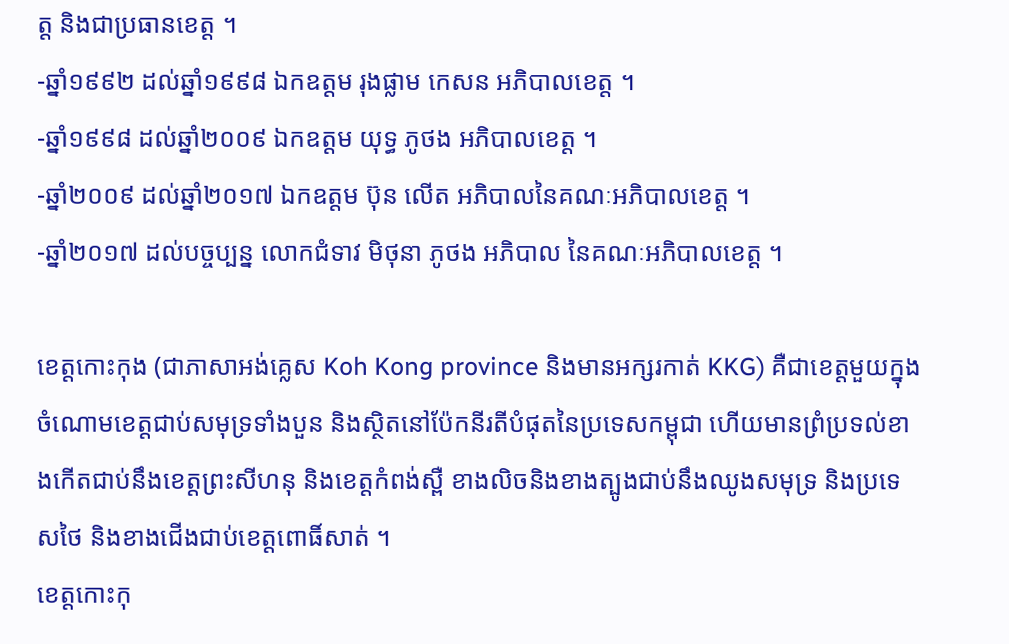ត្ត និងជាប្រធានខេត្ត ។
-ឆ្នាំ១៩៩២ ដល់ឆ្នាំ១៩៩៨ ឯកឧត្តម រុងផ្លាម កេសន អភិបាលខេត្ត ។
-ឆ្នាំ១៩៩៨ ដល់ឆ្នាំ២០០៩ ឯកឧត្តម យុទ្ធ ភូថង អភិបាលខេត្ត ។
-ឆ្នាំ២០០៩ ដល់ឆ្នាំ២០១៧ ឯកឧត្តម ប៊ុន លើត អភិបាលនៃគណៈអភិបាលខេត្ត ។
-ឆ្នាំ២០១៧ ដល់បច្ចប្បន្ន លោកជំទាវ មិថុនា ភូថង អភិបាល នៃគណៈអភិបាលខេត្ត ។

ខេត្តកោះកុង (ជាភាសាអង់គ្លេស Koh Kong province និងមានអក្សរកាត់ KKG) គឺជាខេត្តមួយក្នុងចំណោមខេត្តជាប់សមុទ្រទាំងបួន និងស្ថិតនៅប៉ែកនីរតីបំផុតនៃប្រទេសកម្ពុជា ហើយមានព្រំប្រទល់ខាងកើតជាប់នឹងខេត្តព្រះសីហនុ និងខេត្តកំពង់ស្ពឺ ខាងលិចនិងខាងត្បូងជាប់នឹងឈូងសមុទ្រ និងប្រទេសថៃ និងខាងជើងជាប់ខេត្តពោធិ៍សាត់ ។
ខេត្តកោះកុ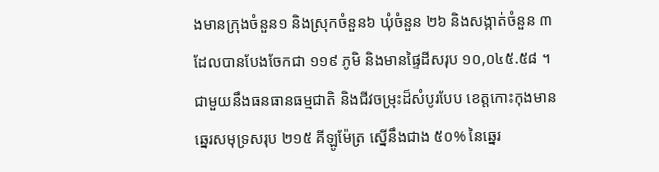ងមានក្រុងចំនួន១ និងស្រុកចំនួន៦ ឃុំចំនួន ២៦ និងសង្កាត់ចំនួន ៣ ដែលបានបែងចែកជា ១១៩ ភូមិ និងមានផ្ទៃដីសរុប ១០,០៤៥.៥៨ ។ ជាមួយនឹងធនធានធម្មជាតិ និងជីវចម្រុះដ៏សំបូរបែប ខេត្តកោះកុងមានឆ្នេរសមុទ្រសរុប ២១៥ គីឡូម៉ែត្រ ស្នើនឹងជាង ៥០% នៃឆ្នេរ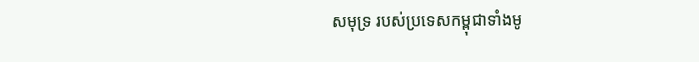សមុទ្រ របស់ប្រទេសកម្ពុជាទាំងមូ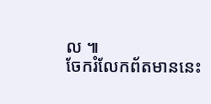ល ៕
ចែករំលែកព័តមាននេះ